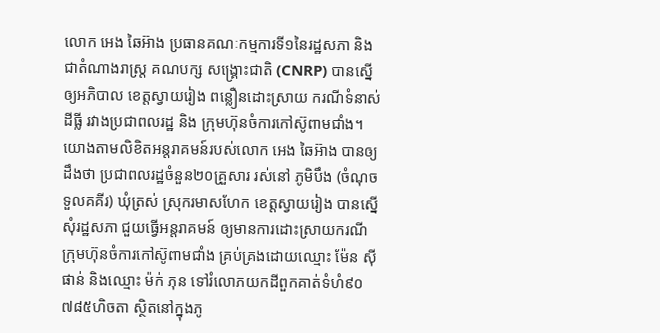លោក អេង ឆៃអ៊ាង ប្រធានគណៈកម្មការទី១នៃរដ្ឋសភា និងជាតំណាងរាស្រ្ត គណបក្ស សង្រ្គោះជាតិ (CNRP) បានស្នើឲ្យអភិបាល ខេត្តស្វាយរៀង ពន្លឿនដោះស្រាយ ករណីទំនាស់ដីធ្លី រវាងប្រជាពលរដ្ឋ និង ក្រុមហ៊ុនចំការកៅស៊ូពាមជាំង។
យោងតាមលិខិតអន្តរាគមន៍របស់លោក អេង ឆៃអ៊ាង បានឲ្យដឹងថា ប្រជាពលរដ្ឋចំនួន២០គ្រួសារ រស់នៅ ភូមិបឹង (ចំណុចទួលគគីរ) ឃុំត្រស់ ស្រុករមាសហែក ខេត្តស្វាយរៀង បានស្នើសុំរដ្ឋសភា ជួយធ្វើអន្តរាគមន៍ ឲ្យមានការដោះស្រាយករណី ក្រុមហ៊ុនចំការកៅស៊ូពាមជាំង គ្រប់គ្រងដោយឈ្មោះ ម៉ែន ស៊ីផាន់ និងឈ្មោះ ម៉ក់ ភុន ទៅរំលោភយកដីពួកគាត់ទំហំ៩០ ៧៨៥ហិចតា ស្ថិតនៅក្នុងភូ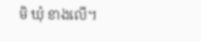មិ ឃុំ ខាងលើ។